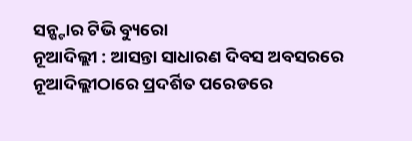ସନ୍ଷ୍ଟାର ଟିଭି ବ୍ୟୁରୋ
ନୂଆଦିଲ୍ଲୀ : ଆସନ୍ତା ସାଧାରଣ ଦିବସ ଅବସରରେ ନୂଆଦିଲ୍ଲୀଠାରେ ପ୍ରଦର୍ଶିତ ପରେଡରେ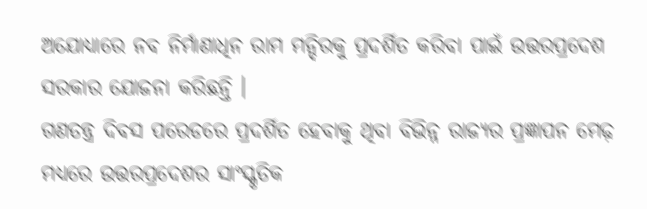ଅଯୋଧ୍ୟାରେ ନବ ନିର୍ମାଣାଧିନ ରାମ ମନ୍ଦିରକୁ ପ୍ରଦର୍ଶିତ କରିବା ପାଇଁ ଉତ୍ତରପ୍ରଦେଶ ସରକାର ଯୋଜନା କରିଛନ୍ତି ।
ଗଣତନ୍ତ୍ର ଦିବସ ପରେଡରେ ପ୍ରଦର୍ଶିତ ହେବାକୁ ଥିବା ବିଭିନ୍ନ ରାଜ୍ୟର ପ୍ରଜ୍ଞାପନ ମେଢ଼ ମଧ୍ୟରେ ଉତ୍ତରପ୍ରଦେଶର ସାଂସ୍କୃତିକ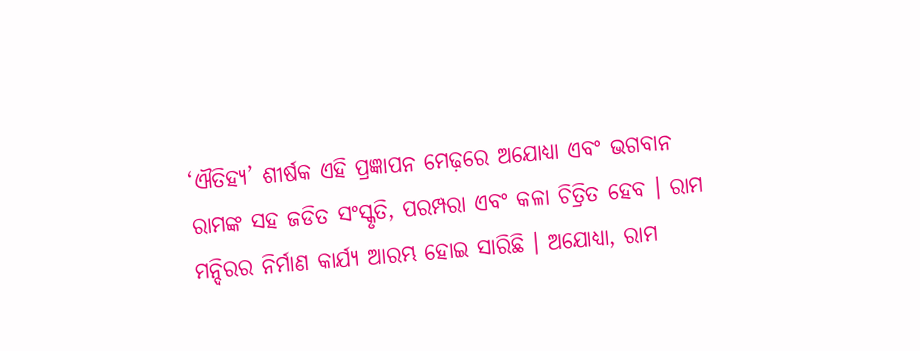‘ଐତିହ୍ୟ’ ଶୀର୍ଷକ ଏହି ପ୍ରଜ୍ଞାପନ ମେଢ଼ରେ ଅଯୋଧ୍ୟା ଏବଂ ଭଗବାନ ରାମଙ୍କ ସହ ଜଡିତ ସଂସ୍କୃତି, ପରମ୍ପରା ଏବଂ କଳା ଚିତ୍ରିତ ହେବ । ରାମ ମନ୍ଦିରର ନିର୍ମାଣ କାର୍ଯ୍ୟ ଆରମ୍ଭ ହୋଇ ସାରିଛି । ଅଯୋଧ୍ୟା, ରାମ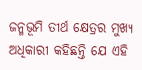ଜନ୍ମଭୂମି ତୀର୍ଥ କ୍ଷେତ୍ରର ମୁଖ୍ୟ ଅଧିକାରୀ କହିଛନ୍ତି ଯେ ଏହି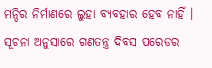ମନ୍ଦିର ନିର୍ମାଣରେ ଲୁହା ବ୍ୟବହାର ହେବ ନାହିଁ ।
ସୂଚନା ଅନୁସାରେ ଗଣତନ୍ତ୍ର ଦିବସ ପରେଡର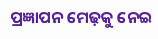ପ୍ରଜ୍ଞାପନ ମେଢ଼କୁ ନେଇ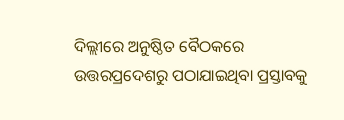ଦିଲ୍ଲୀରେ ଅନୁଷ୍ଠିତ ବୈଠକରେ ଉତ୍ତରପ୍ରଦେଶରୁ ପଠାଯାଇଥିବା ପ୍ରସ୍ତାବକୁ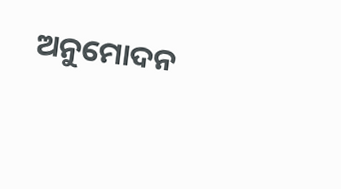ଅନୁମୋଦନ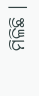ମିଳିଛି ।